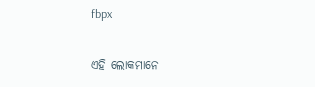fbpx

ଏହି ଲୋକମାନେ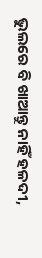ଭୁଲରେ ବି ଖାଆନ୍ତୁ ନାହିଁ ହଳଦୀ,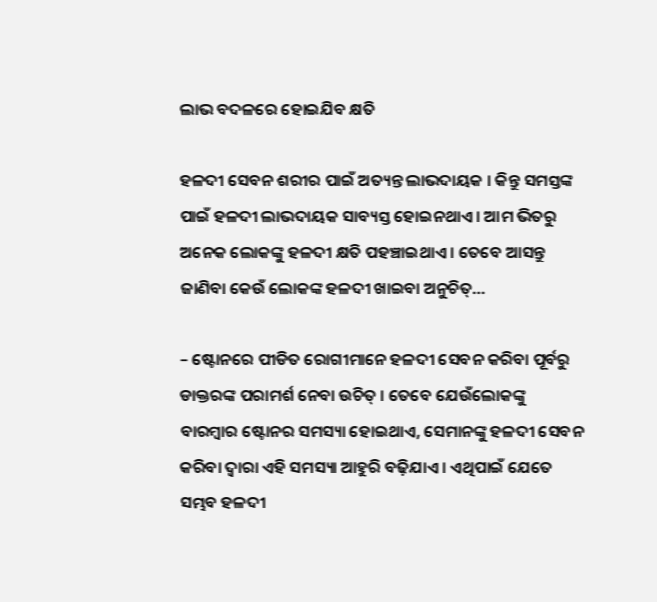ଲାଭ ବଦଳରେ ହୋଇଯିବ କ୍ଷତି

ହଳଦୀ ସେବନ ଶରୀର ପାଇଁ ଅତ୍ୟନ୍ତ ଲାଭଦାୟକ । କିନ୍ତୁ ସମସ୍ତଙ୍କ ପାଇଁ ହଳଦୀ ଲାଭଦାୟକ ସାବ୍ୟସ୍ତ ହୋଇନଥାଏ । ଆମ ଭିତରୁ ଅନେକ ଲୋକଙ୍କୁ ହଳଦୀ କ୍ଷତି ପହଞ୍ଚାଇଥାଏ । ତେବେ ଆସନ୍ତୁ ଜାଣିବା କେଉଁ ଲୋକଙ୍କ ହଳଦୀ ଖାଇବା ଅନୁଚିତ୍…

– ଷ୍ଟୋନରେ ପୀଡିତ ରୋଗୀମାନେ ହଳଦୀ ସେବନ କରିବା ପୂର୍ବରୁ ଡାକ୍ତରଙ୍କ ପରାମର୍ଶ ନେବା ଉଚିତ୍ । ତେବେ ଯେଉଁଲୋକଙ୍କୁ ବାରମ୍ବାର ଷ୍ଟୋନର ସମସ୍ୟା ହୋଇଥାଏ, ସେମାନଙ୍କୁ ହଳଦୀ ସେବନ କରିବା ଦ୍ୱାରା ଏହି ସମସ୍ୟା ଆହୁରି ବଢ଼ିଯାଏ । ଏଥିପାଇଁ ଯେତେ ସମ୍ଭବ ହଳଦୀ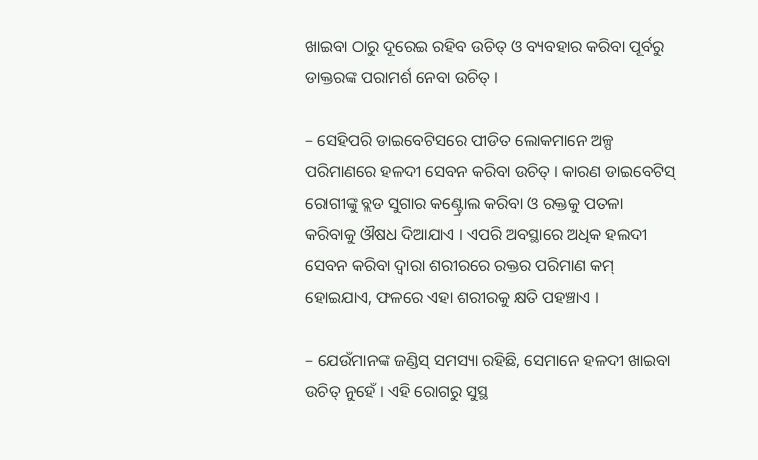ଖାଇବା ଠାରୁ ଦୂରେଇ ରହିବ ଉଚିତ୍ ଓ ବ୍ୟବହାର କରିବା ପୂର୍ବରୁ ଡାକ୍ତରଙ୍କ ପରାମର୍ଶ ନେବା ଉଚିତ୍ ।

– ସେହିପରି ଡାଇବେଟିସରେ ପୀଡିତ ଲୋକମାନେ ଅଳ୍ପ ପରିମାଣରେ ହଳଦୀ ସେବନ କରିବା ଉଚିତ୍ । କାରଣ ଡାଇବେଟିସ୍ ରୋଗୀଙ୍କୁ ବ୍ଲଡ ସୁଗାର କଣ୍ଟ୍ରୋଲ କରିବା ଓ ରକ୍ତକୁ ପତଳା କରିବାକୁ ଔଷଧ ଦିଆଯାଏ । ଏପରି ଅବସ୍ଥାରେ ଅଧିକ ହଲଦୀ ସେବନ କରିବା ଦ୍ୱାରା ଶରୀରରେ ରକ୍ତର ପରିମାଣ କମ୍ ହୋଇଯାଏ, ଫଳରେ ଏହା ଶରୀରକୁ କ୍ଷତି ପହଞ୍ଚାଏ ।

– ଯେଉଁମାନଙ୍କ ଜଣ୍ଡିସ୍ ସମସ୍ୟା ରହିଛି, ସେମାନେ ହଳଦୀ ଖାଇବା ଉଚିତ୍ ନୁହେଁ । ଏହି ରୋଗରୁ ସୁସ୍ଥ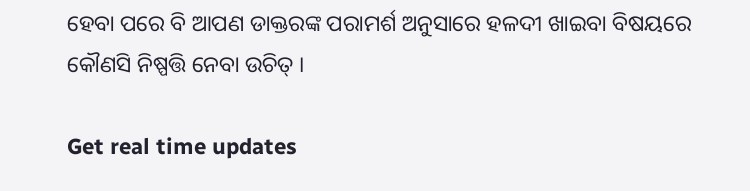ହେବା ପରେ ବି ଆପଣ ଡାକ୍ତରଙ୍କ ପରାମର୍ଶ ଅନୁସାରେ ହଳଦୀ ଖାଇବା ବିଷୟରେ କୌଣସି ନିଷ୍ପତ୍ତି ନେବା ଉଚିତ୍ ।

Get real time updates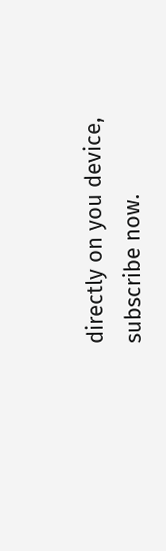directly on you device, subscribe now.